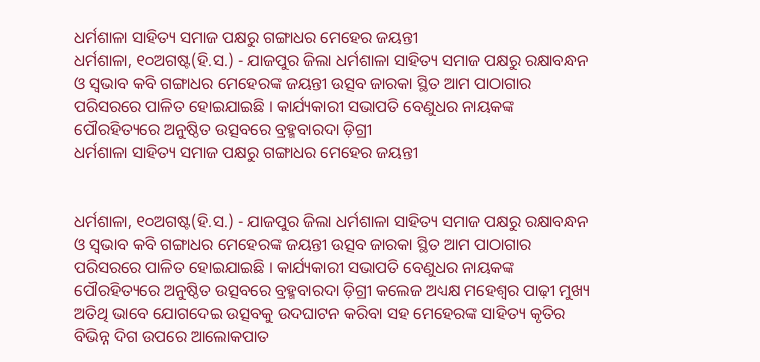ଧର୍ମଶାଳା ସାହିତ୍ୟ ସମାଜ ପକ୍ଷରୁ ଗଙ୍ଗାଧର ମେହେର ଜୟନ୍ତୀ
ଧର୍ମଶାଳା, ୧୦ଅଗଷ୍ଟ(ହି.ସ.) - ଯାଜପୁର ଜିଲା ଧର୍ମଶାଳା ସାହିତ୍ୟ ସମାଜ ପକ୍ଷରୁ ରକ୍ଷାବନ୍ଧନ ଓ ସ୍ୱଭାବ କବି ଗଙ୍ଗାଧର ମେହେରଙ୍କ ଜୟନ୍ତୀ ଉତ୍ସବ ଜାରକା ସ୍ଥିତ ଆମ ପାଠାଗାର ପରିସରରେ ପାଳିତ ହୋଇଯାଇଛି । କାର୍ଯ୍ୟକାରୀ ସଭାପତି ବେଣୁଧର ନାୟକଙ୍କ ପୌରହିତ୍ୟରେ ଅନୁଷ୍ଠିତ ଉତ୍ସବରେ ବ୍ରହ୍ମବାରଦା ଡ଼ିଗ୍ରୀ
ଧର୍ମଶାଳା ସାହିତ୍ୟ ସମାଜ ପକ୍ଷରୁ ଗଙ୍ଗାଧର ମେହେର ଜୟନ୍ତୀ


ଧର୍ମଶାଳା, ୧୦ଅଗଷ୍ଟ(ହି.ସ.) - ଯାଜପୁର ଜିଲା ଧର୍ମଶାଳା ସାହିତ୍ୟ ସମାଜ ପକ୍ଷରୁ ରକ୍ଷାବନ୍ଧନ ଓ ସ୍ୱଭାବ କବି ଗଙ୍ଗାଧର ମେହେରଙ୍କ ଜୟନ୍ତୀ ଉତ୍ସବ ଜାରକା ସ୍ଥିତ ଆମ ପାଠାଗାର ପରିସରରେ ପାଳିତ ହୋଇଯାଇଛି । କାର୍ଯ୍ୟକାରୀ ସଭାପତି ବେଣୁଧର ନାୟକଙ୍କ ପୌରହିତ୍ୟରେ ଅନୁଷ୍ଠିତ ଉତ୍ସବରେ ବ୍ରହ୍ମବାରଦା ଡ଼ିଗ୍ରୀ କଲେଜ ଅଧ୍ୟକ୍ଷ ମହେଶ୍ୱର ପାଢ଼ୀ ମୁଖ୍ୟ ଅତିଥି ଭାବେ ଯୋଗଦେଇ ଉତ୍ସବକୁ ଉଦଘାଟନ କରିବା ସହ ମେହେରଙ୍କ ସାହିତ୍ୟ କୃତିର ବିଭିନ୍ନ ଦିଗ ଉପରେ ଆଲୋକପାତ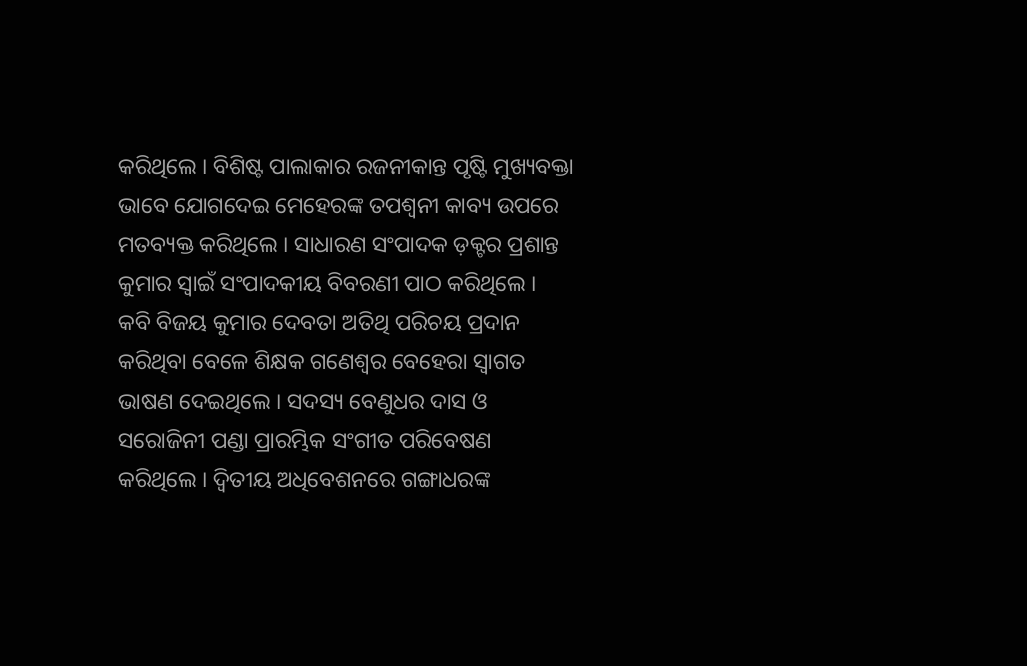କରିଥିଲେ । ବିଶିଷ୍ଟ ପାଲାକାର ରଜନୀକାନ୍ତ ପୃଷ୍ଟି ମୁଖ୍ୟବକ୍ତା ଭାବେ ଯୋଗଦେଇ ମେହେରଙ୍କ ତପଶ୍ୱନୀ କାବ୍ୟ ଉପରେ ମତବ୍ୟକ୍ତ କରିଥିଲେ । ସାଧାରଣ ସଂପାଦକ ଡ଼କ୍ଟର ପ୍ରଶାନ୍ତ କୁମାର ସ୍ୱାଇଁ ସଂପାଦକୀୟ ବିବରଣୀ ପାଠ କରିଥିଲେ । କବି ବିଜୟ କୁମାର ଦେବତା ଅତିଥି ପରିଚୟ ପ୍ରଦାନ କରିଥିବା ବେଳେ ଶିକ୍ଷକ ଗଣେଶ୍ୱର ବେହେରା ସ୍ୱାଗତ ଭାଷଣ ଦେଇଥିଲେ । ସଦସ୍ୟ ବେଣୁଧର ଦାସ ଓ ସରୋଜିନୀ ପଣ୍ଡା ପ୍ରାରମ୍ଭିକ ସଂଗୀତ ପରିବେଷଣ କରିଥିଲେ । ଦ୍ୱିତୀୟ ଅଧିବେଶନରେ ଗଙ୍ଗାଧରଙ୍କ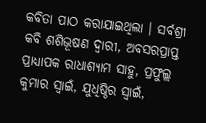କବିତା ପାଠ କରାଯାଇଥିଲା । ସର୍ବଶ୍ରୀ କବି ଶଶିଭୂଷଣ ଦ୍ୱାରୀ, ଅବସରପ୍ରାପ୍ତ ପ୍ରାଧ୍ୟାପକ ରାଧାଶ୍ୟାମ ସାହୁ, ପ୍ରଫୁଲ୍ଲ କୁମାର ସ୍ୱାଇଁ, ଯୁଧିଷ୍ଠିର ସ୍ୱାଇଁ,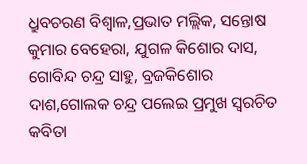ଧ୍ରୁବଚରଣ ବିଶ୍ୱାଳ,ପ୍ରଭାତ ମଲ୍ଲିକ, ସନ୍ତୋଷ କୁମାର ବେହେରା, ଯୁଗଳ କିଶୋର ଦାସ, ଗୋବିନ୍ଦ ଚନ୍ଦ୍ର ସାହୁ, ବ୍ରଜକିଶୋର ଦାଶ,ଗୋଲକ ଚନ୍ଦ୍ର ପଲେଇ ପ୍ରମୁଖ ସ୍ୱରଚିତ କବିତା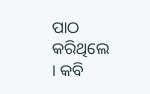ପାଠ କରିଥିଲେ । କବି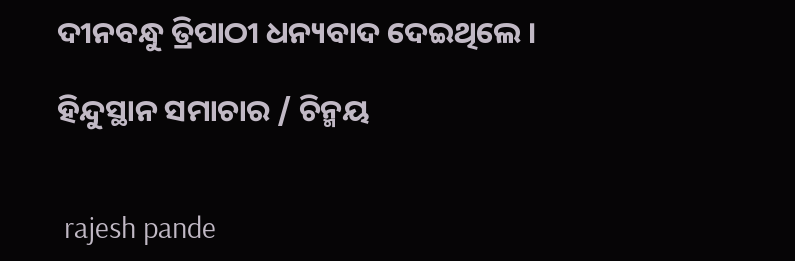ଦୀନବନ୍ଧୁ ତ୍ରିପାଠୀ ଧନ୍ୟବାଦ ଦେଇଥିଲେ ।

ହିନ୍ଦୁସ୍ଥାନ ସମାଚାର / ଚିନ୍ମୟ


 rajesh pande